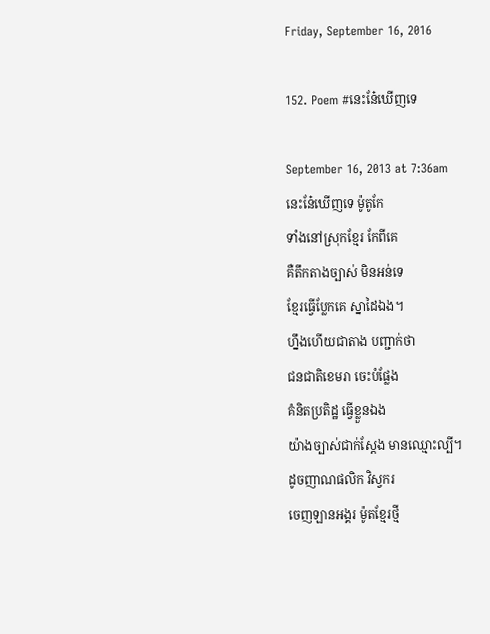Friday, September 16, 2016

152. Poem #នេះនែ៎ឃើញទេ

September 16, 2013 at 7:36am
នេះនែ៎ឃើញទេ ម៉ូតូកែ
ទាំងនៅស្រុកខ្មែរ កែពីគេ
គឺតឹកតាងច្បាស់ មិនអន់ទេ
ខ្មែរធ្វើប្លែកគេ ស្នាដៃឯង។
ហ្នឹងហើយជាតាង បញ្ជាក់ថា
ជនជាតិខេមរា ចេះបំផ្លែង
គំនិតប្រតិដ្ឋ ធ្វើខ្លួនឯង
យ៉ាងច្បាស់ជាក់ស្ដែង មានឈ្មោះល្បី។
ដូចញាណផលិក វិស្វករ
ចេញឡានអង្គរ ម៉ូតខ្មែរថ្មី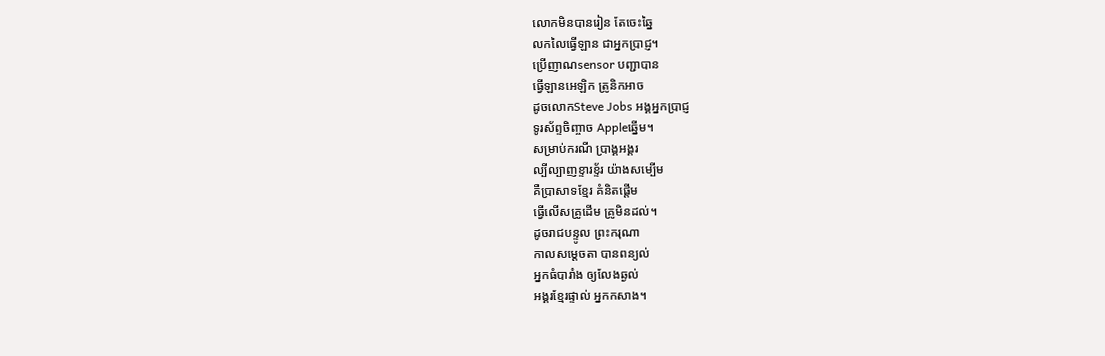លោកមិនបានរៀន តែចេះឆ្នៃ
លកលៃធ្វើឡាន ជាអ្នកប្រាជ្ញ។
ប្រើញាណsensor បញ្ជាបាន
ធ្វើឡានអេឡិក ត្រូនិកអាច
ដូចលោកSteve Jobs អង្គអ្នកប្រាជ្ញ
ទូរស័ព្ទចិញ្ចាច Appleឆ្នើម។
សម្រាប់ករណី ប្រាង្គអង្គរ
ល្បីល្បាញខ្ទារខ្ទ័រ យ៉ាងសម្បើម
គឺប្រាសាទខ្មែរ គំនិតផ្ដើម
ធ្វើលើសគ្រូដើម គ្រូមិនដល់។
ដូចរាជបន្ទូល ព្រះករុណា
កាលសម្ដេចតា បានពន្យល់
អ្នកធំបារាំង ឲ្យលែងឆ្ងល់
អង្គរខ្មែរផ្ទាល់ អ្នកកសាង។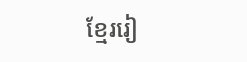ខ្មែររៀ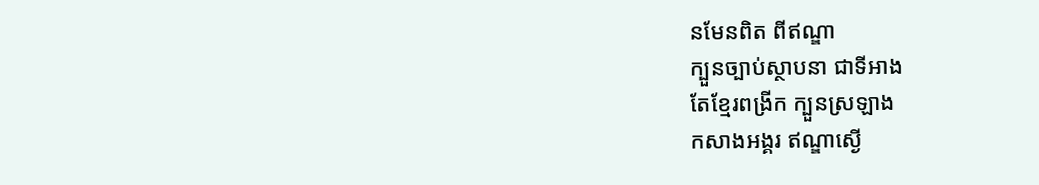នមែនពិត ពីឥណ្ឌា
ក្បួនច្បាប់ស្ថាបនា ជាទីអាង
តែខ្មែរពង្រីក ក្បួនស្រឡាង
កសាងអង្គរ ឥណ្ឌាស្ងើ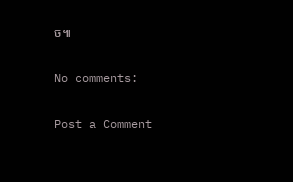ច៕

No comments:

Post a Comment